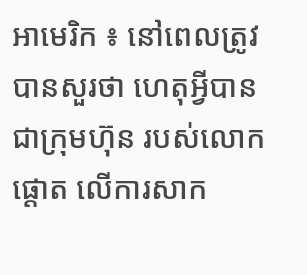អាមេរិក ៖ នៅពេលត្រូវបានសួរថា ហេតុអ្វីបានជាក្រុមហ៊ុន របស់លោកផ្តោត លើការសាក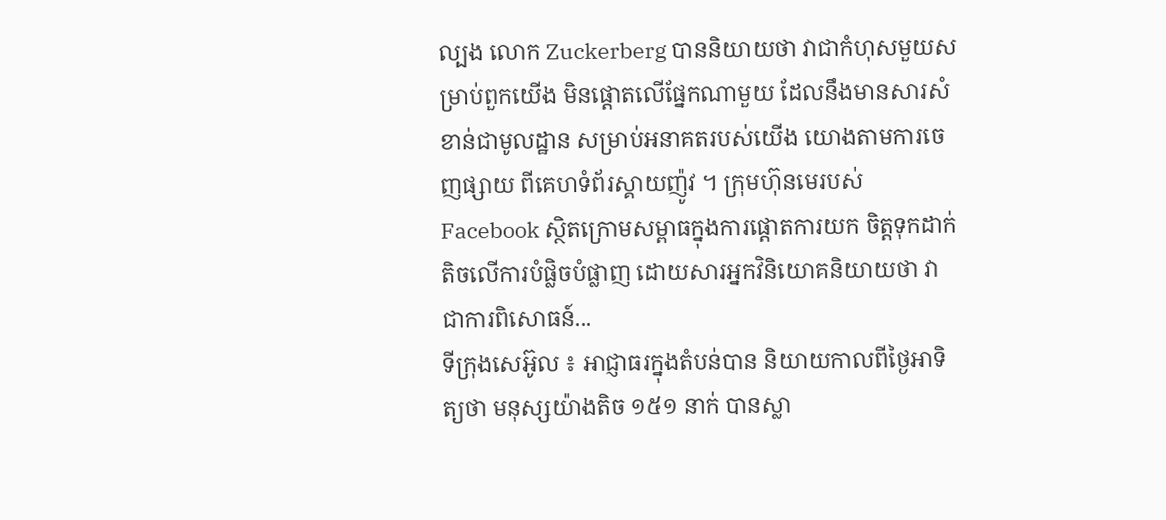ល្បង លោក Zuckerberg បាននិយាយថា វាជាកំហុសមួយសម្រាប់ពួកយើង មិនផ្តោតលើផ្នែកណាមួយ ដែលនឹងមានសារសំខាន់ជាមូលដ្ឋាន សម្រាប់អនាគតរបស់យើង យោងតាមការចេញផ្សាយ ពីគេហទំព័រស្គាយញ៉ូវ ។ ក្រុមហ៊ុនមេរបស់ Facebook ស្ថិតក្រោមសម្ពាធក្នុងការផ្តោតការយក ចិត្តទុកដាក់តិចលើការបំផ្លិចបំផ្លាញ ដោយសារអ្នកវិនិយោគនិយាយថា វាជាការពិសោធន៍...
ទីក្រុងសេអ៊ូល ៖ អាជ្ញាធរក្នុងតំបន់បាន និយាយកាលពីថ្ងៃអាទិត្យថា មនុស្សយ៉ាងតិច ១៥១ នាក់ បានស្លា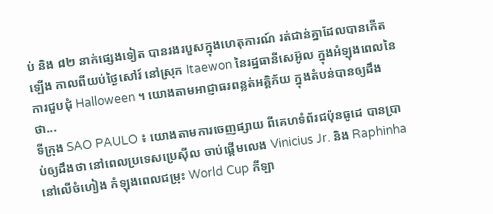ប់ និង ៨២ នាក់ផ្សេងទៀត បានរងរបួសក្នុងហេតុការណ៍ រត់ជាន់គ្នាដែលបានកើតឡើង កាលពីយប់ថ្ងៃសៅរ៍ នៅស្រុក Itaewon នៃរដ្ឋធានីសេអ៊ូល ក្នុងអំឡុងពេលនៃការជួបជុំ Halloween ។ យោងតាមអាជ្ញាធរពន្លត់អគ្គិភ័យ ក្នុងតំបន់បានឲ្យដឹងថា...
ទីក្រុង SAO PAULO ៖ យោងតាមការចេញផ្សាយ ពីគេហទំព័រជប៉ុនធូដេ បានប្រាប់ឲ្យដឹងថា នៅពេលប្រទេសប្រេស៊ីល ចាប់ផ្តើមលេង Vinicius Jr. និង Raphinha នៅលើចំហៀង កំឡុងពេលជម្រុះ World Cup កីឡា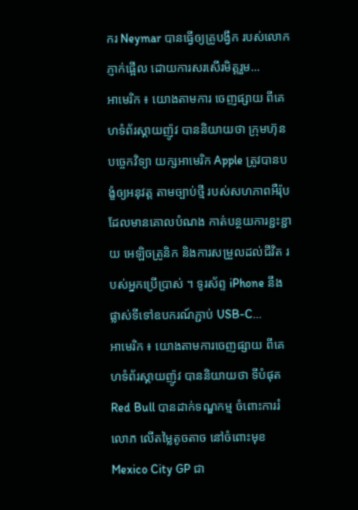ករ Neymar បានធ្វើឲ្យគ្រូបង្វឹក របស់លោកភ្ញាក់ផ្អើល ដោយការសរសើរមិត្តរួម...
អាមេរិក ៖ យោងតាមការ ចេញផ្សាយ ពីគេហទំព័រស្គាយញ៉ូវ បាននិយាយថា ក្រុមហ៊ុនបច្ចេកវិទ្យា យក្សអាមេរិក Apple ត្រូវបានបង្ខំឲ្យអនុវត្ត តាមច្បាប់ថ្មី របស់សហភាពអឺរ៉ុប ដែលមានគោលបំណង កាត់បន្ថយការខ្ជះខ្ជាយ អេឡិចត្រូនិក និងការសម្រួលដល់ជីវិត របស់អ្នកប្រើប្រាស់ ។ ទូរស័ព្ទ iPhone នឹងផ្លាស់ទីទៅឧបករណ៍ភ្ជាប់ USB-C...
អាមេរិក ៖ យោងតាមការចេញផ្សាយ ពីគេហទំព័រស្គាយញ៉ូវ បាននិយាយថា ទីបំផុត Red Bull បានដាក់ទណ្ឌកម្ម ចំពោះការរំលោភ លើតម្លៃតូចតាច នៅចំពោះមុខ Mexico City GP ជា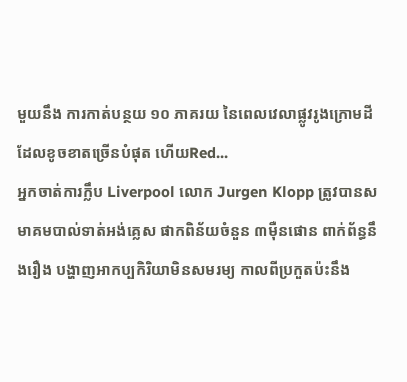មួយនឹង ការកាត់បន្ថយ ១០ ភាគរយ នៃពេលវេលាផ្លូវរូងក្រោមដី ដែលខូចខាតច្រើនបំផុត ហើយRed...
អ្នកចាត់ការក្លឹប Liverpool លោក Jurgen Klopp ត្រូវបានសមាគមបាល់ទាត់អង់គ្លេស ផាកពិន័យចំនួន ៣ម៉ឺនផោន ពាក់ព័ន្ធនឹងរឿង បង្ហាញអាកប្បកិរិយាមិនសមរម្យ កាលពីប្រកួតប៉ះនឹង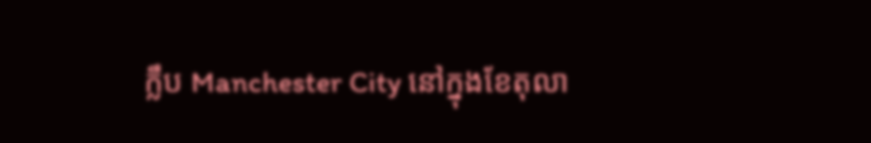ក្លឹប Manchester City នៅក្នុងខែតុលា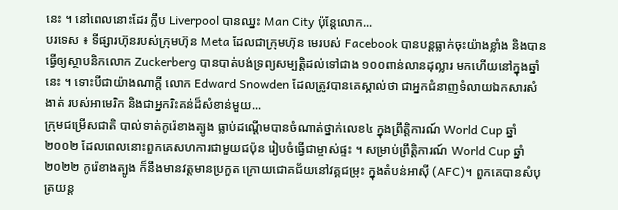នេះ ។ នៅពេលនោះដែរ ក្លឹប Liverpool បានឈ្នះ Man City ប៉ុន្តែលោក...
បរទេស ៖ ទីផ្សារហ៊ុនរបស់ក្រុមហ៊ុន Meta ដែលជាក្រុមហ៊ុន មេរបស់ Facebook បានបន្តធ្លាក់ចុះយ៉ាងខ្លាំង និងបានធ្វើឲ្យស្ថាបនិកលោក Zuckerberg បានបាត់បង់ទ្រព្យសម្បត្តិដល់ទៅជាង ១០០ពាន់លានដុល្លារ មកហើយនៅក្នុងឆ្នាំនេះ ។ ទោះបីជាយ៉ាងណាក្តី លោក Edward Snowden ដែលត្រូវបានគេស្គាល់ថា ជាអ្នកជំនាញទំលាយឯកសារសំងាត់ របស់អាមេរិក និងជាអ្នករិះគន់ដ៏សំខាន់មួយ...
ក្រុមជម្រើសជាតិ បាល់ទាត់កូរ៉េខាងត្បូង ធ្លាប់ដណ្ដើមបានចំណាត់ថ្នាក់លេខ៤ ក្នុងព្រឹត្តិការណ៍ World Cup ឆ្នាំ២០០២ ដែលពេលនោះពួកគេសហការជាមួយជប៉ុន រៀបចំធ្វើជាម្ចាស់ផ្ទះ ។ សម្រាប់ព្រឹត្តិការណ៍ World Cup ឆ្នាំ២០២២ កូរ៉េខាងត្បូង ក៏នឹងមានវត្តមានប្រកួត ក្រោយជោគជ័យនៅវគ្គជម្រុះ ក្នុងតំបន់អាស៊ី (AFC)។ ពួកគេបានសំបុត្រយន្ត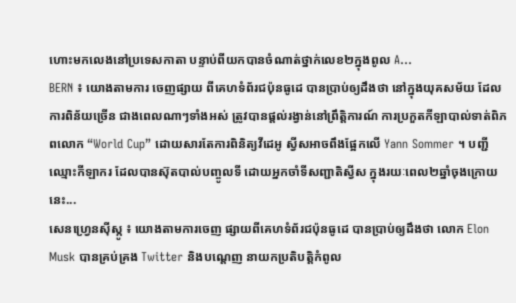ហោះមកលេងនៅប្រទេសកាតា បន្ទាប់ពីយកបានចំណាត់ថ្នាក់លេខ២ក្នុងពូល A...
BERN ៖ យោងតាមការ ចេញផ្សាយ ពីគេហទំព័រជប៉ុនធូដេ បានប្រាប់ឲ្យដឹងថា នៅក្នុងយុគសម័យ ដែលការពិន័យច្រើន ជាងពេលណាៗទាំងអស់ ត្រូវបានផ្តល់រង្វាន់នៅព្រឹត្តិការណ៍ ការប្រកួតកីឡាបាល់ទាត់ពិភពលោក “World Cup” ដោយសារតែការពិនិត្យវីដេអូ ស្វីសអាចពឹងផ្អែកលើ Yann Sommer ។ បញ្ជីឈ្មោះកីឡាករ ដែលបានស៊ុតបាល់បញ្ចូលទី ដោយអ្នកចាំទីសញ្ជាតិស្វីស ក្នុងរយៈពេល២ឆ្នាំចុងក្រោយនេះ...
សេនហ្វ្រេនស៊ីស្កូ ៖ យោងតាមការចេញ ផ្សាយពីគេហទំព័រជប៉ុនធូដេ បានប្រាប់ឲ្យដឹងថា លោក Elon Musk បានគ្រប់គ្រង Twitter និងបណ្តេញ នាយកប្រតិបត្តិកំពូល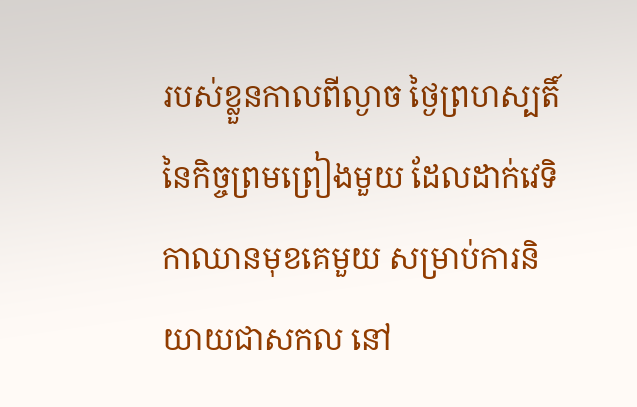របស់ខ្លួនកាលពីល្ងាច ថ្ងៃព្រហស្បតិ៍ នៃកិច្ចព្រមព្រៀងមួយ ដែលដាក់វេទិកាឈានមុខគេមួយ សម្រាប់ការនិយាយជាសកល នៅ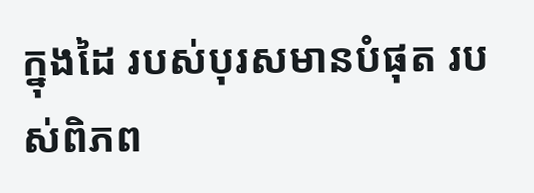ក្នុងដៃ របស់បុរសមានបំផុត របស់ពិភព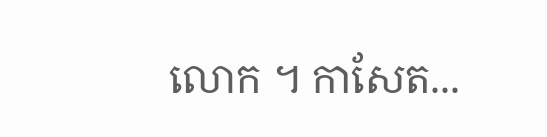លោក ។ កាសែត...